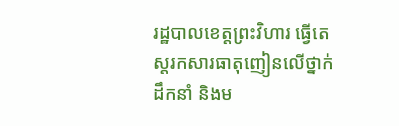រដ្ឋបាលខេត្តព្រះវិហារ ធ្វើតេស្តរកសារធាតុញៀនលើថ្នាក់ដឹកនាំ និងម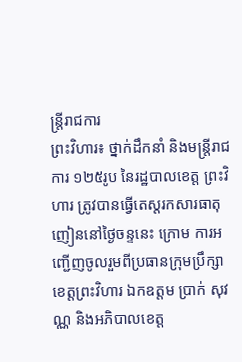ន្ត្រីរាជការ
ព្រះវិហារ៖ ថ្នាក់ដឹកនាំ និងមន្ត្រីរាជការ ១២៥រូប នៃរដ្ឋបាលខេត្ត ព្រះវិហារ ត្រូវបានធ្វើតេស្តរកសារធាតុញៀននៅថ្ងៃចន្ទនេះ ក្រោម ការអញ្ជើញចូលរួមពីប្រធានក្រុមប្រឹក្សាខេត្តព្រះវិហារ ឯកឧត្តម ប្រាក់ សុវណ្ណ និងអភិបាលខេត្ត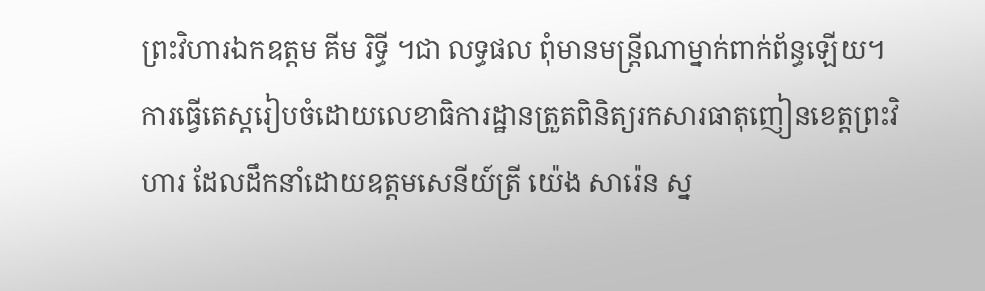ព្រះវិហារឯកឧត្តម គីម រិទ្ធី ។ជា លទ្ធផល ពុំមានមន្រ្តីណាម្នាក់ពាក់ព័ន្ធឡើយ។
ការធ្វើតេស្តរៀបចំដោយលេខាធិការដ្ឋានត្រួតពិនិត្យរកសារធាតុញៀនខេត្តព្រះវិហារ ដែលដឹកនាំដោយឧត្តមសេនីយ៍ត្រី យ៉េង សារ៉េន ស្ន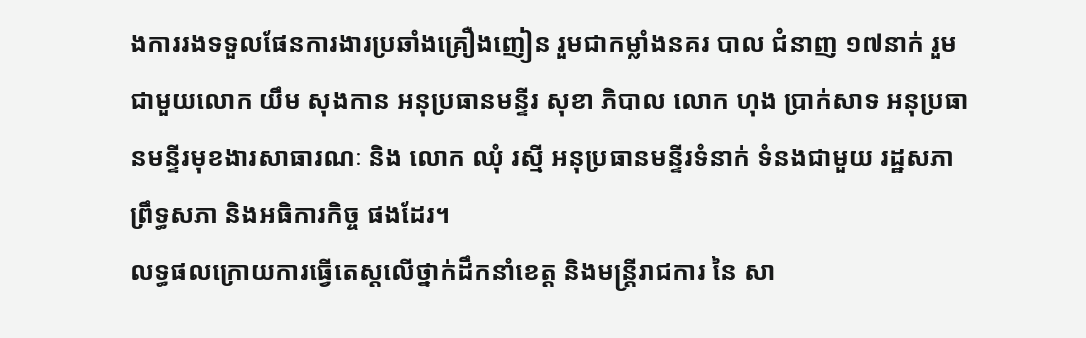ងការរងទទួលផែនការងារប្រឆាំងគ្រឿងញៀន រួមជាកម្លាំងនគរ បាល ជំនាញ ១៧នាក់ រួមជាមួយលោក យឹម សុងកាន អនុប្រធានមន្ទីរ សុខា ភិបាល លោក ហុង ប្រាក់សាទ អនុប្រធានមន្ទីរមុខងារសាធារណៈ និង លោក ឈុំ រស្មី អនុប្រធានមន្ទីរទំនាក់ ទំនងជាមួយ រដ្ឋសភា ព្រឹទ្ធសភា និងអធិការកិច្ច ផងដែរ។
លទ្ធផលក្រោយការធ្វើតេស្តលើថ្នាក់ដឹកនាំខេត្ត និងមន្ត្រីរាជការ នៃ សា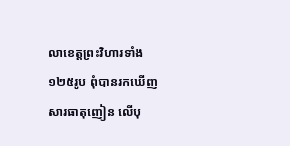លាខេត្តព្រះវិហារទាំង ១២៥រូប ពុំបានរកឃើញ សារធាតុញៀន លើបុ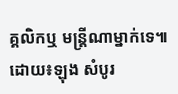គ្គលិកឬ មន្រ្តីណាម្នាក់ទេ៕
ដោយ៖ឡុង សំបូរ